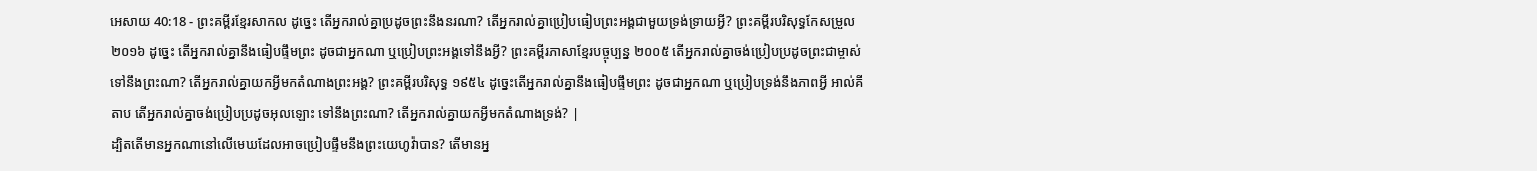អេសាយ 40:18 - ព្រះគម្ពីរខ្មែរសាកល ដូច្នេះ តើអ្នករាល់គ្នាប្រដូចព្រះនឹងនរណា? តើអ្នករាល់គ្នាប្រៀបធៀបព្រះអង្គជាមួយទ្រង់ទ្រាយអ្វី? ព្រះគម្ពីរបរិសុទ្ធកែសម្រួល ២០១៦ ដូច្នេះ តើអ្នករាល់គ្នានឹងធៀបផ្ទឹមព្រះ ដូចជាអ្នកណា ឬប្រៀបព្រះអង្គទៅនឹងអ្វី? ព្រះគម្ពីរភាសាខ្មែរបច្ចុប្បន្ន ២០០៥ តើអ្នករាល់គ្នាចង់ប្រៀបប្រដូចព្រះជាម្ចាស់ ទៅនឹងព្រះណា? តើអ្នករាល់គ្នាយកអ្វីមកតំណាងព្រះអង្គ? ព្រះគម្ពីរបរិសុទ្ធ ១៩៥៤ ដូច្នេះតើអ្នករាល់គ្នានឹងធៀបផ្ទឹមព្រះ ដូចជាអ្នកណា ឬប្រៀបទ្រង់នឹងភាពអ្វី អាល់គីតាប តើអ្នករាល់គ្នាចង់ប្រៀបប្រដូចអុលឡោះ ទៅនឹងព្រះណា? តើអ្នករាល់គ្នាយកអ្វីមកតំណាងទ្រង់? |
ដ្បិតតើមានអ្នកណានៅលើមេឃដែលអាចប្រៀបផ្ទឹមនឹងព្រះយេហូវ៉ាបាន? តើមានអ្ន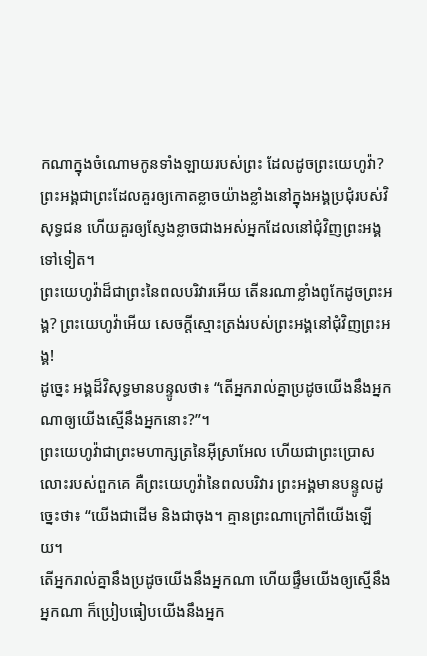កណាក្នុងចំណោមកូនទាំងឡាយរបស់ព្រះ ដែលដូចព្រះយេហូវ៉ា?
ព្រះអង្គជាព្រះដែលគួរឲ្យកោតខ្លាចយ៉ាងខ្លាំងនៅក្នុងអង្គប្រជុំរបស់វិសុទ្ធជន ហើយគួរឲ្យស្ញែងខ្លាចជាងអស់អ្នកដែលនៅជុំវិញព្រះអង្គទៅទៀត។
ព្រះយេហូវ៉ាដ៏ជាព្រះនៃពលបរិវារអើយ តើនរណាខ្លាំងពូកែដូចព្រះអង្គ? ព្រះយេហូវ៉ាអើយ សេចក្ដីស្មោះត្រង់របស់ព្រះអង្គនៅជុំវិញព្រះអង្គ!
ដូច្នេះ អង្គដ៏វិសុទ្ធមានបន្ទូលថា៖ “តើអ្នករាល់គ្នាប្រដូចយើងនឹងអ្នកណាឲ្យយើងស្មើនឹងអ្នកនោះ?”។
ព្រះយេហូវ៉ាជាព្រះមហាក្សត្រនៃអ៊ីស្រាអែល ហើយជាព្រះប្រោសលោះរបស់ពួកគេ គឺព្រះយេហូវ៉ានៃពលបរិវារ ព្រះអង្គមានបន្ទូលដូច្នេះថា៖ “យើងជាដើម និងជាចុង។ គ្មានព្រះណាក្រៅពីយើងឡើយ។
តើអ្នករាល់គ្នានឹងប្រដូចយើងនឹងអ្នកណា ហើយផ្ទឹមយើងឲ្យស្មើនឹងអ្នកណា ក៏ប្រៀបធៀបយើងនឹងអ្នក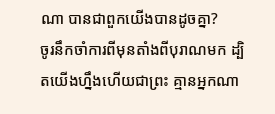ណា បានជាពួកយើងបានដូចគ្នា?
ចូរនឹកចាំការពីមុនតាំងពីបុរាណមក ដ្បិតយើងហ្នឹងហើយជាព្រះ គ្មានអ្នកណា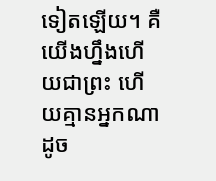ទៀតឡើយ។ គឺយើងហ្នឹងហើយជាព្រះ ហើយគ្មានអ្នកណាដូច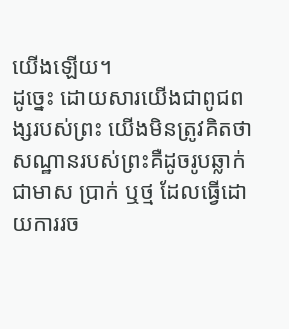យើងឡើយ។
ដូច្នេះ ដោយសារយើងជាពូជពង្សរបស់ព្រះ យើងមិនត្រូវគិតថា សណ្ឋានរបស់ព្រះគឺដូចរូបឆ្លាក់ជាមាស ប្រាក់ ឬថ្ម ដែលធ្វើដោយការរច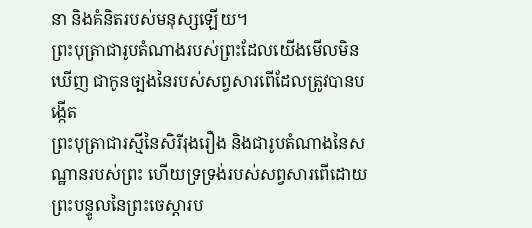នា និងគំនិតរបស់មនុស្សឡើយ។
ព្រះបុត្រាជារូបតំណាងរបស់ព្រះដែលយើងមើលមិនឃើញ ជាកូនច្បងនៃរបស់សព្វសារពើដែលត្រូវបានបង្កើត
ព្រះបុត្រាជារស្មីនៃសិរីរុងរឿង និងជារូបតំណាងនៃសណ្ឋានរបស់ព្រះ ហើយទ្រទ្រង់របស់សព្វសារពើដោយព្រះបន្ទូលនៃព្រះចេស្ដារប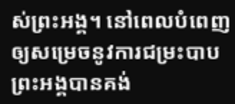ស់ព្រះអង្គ។ នៅពេលបំពេញឲ្យសម្រេចនូវការជម្រះបាប ព្រះអង្គបានគង់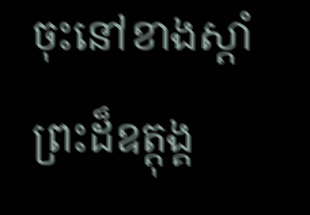ចុះនៅខាងស្ដាំព្រះដ៏ឧត្ដុង្គ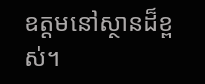ឧត្ដមនៅស្ថានដ៏ខ្ពស់។